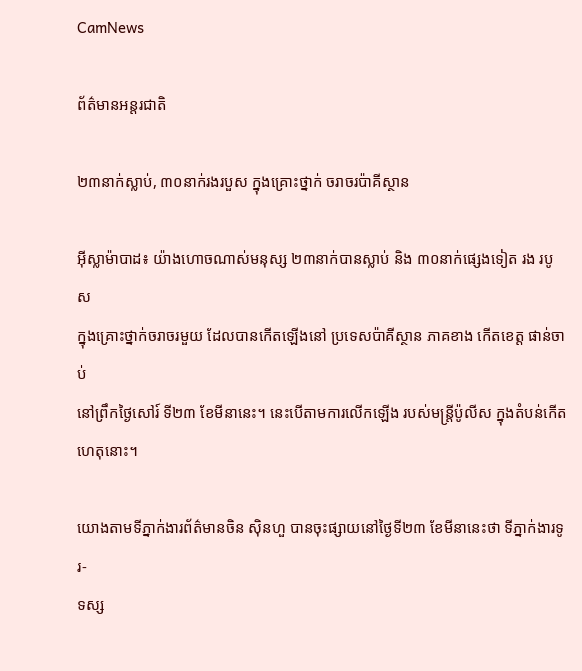CamNews

ព័ត៌មានអន្តរជាតិ

២៣នាក់ស្លាប់, ៣០នាក់រងរបួស ក្នុងគ្រោះថ្នាក់ ចរាចរប៉ាគីស្ថាន

អ៊ីស្លាម៉ាបាដ៖ យ៉ាងហោចណាស់មនុស្ស ២៣នាក់បានស្លាប់ និង ៣០នាក់ផ្សេងទៀត រង របូស
ក្នុងគ្រោះថ្នាក់ចរាចរមួយ ដែលបានកើតឡើងនៅ ប្រទេសប៉ាគីស្ថាន ភាគខាង កើតខេត្ត ផាន់ចាប់
នៅព្រឹកថ្ងៃសៅរ៍ ទី២៣ ខែមីនានេះ។ នេះបើតាមការលើកឡើង របស់មន្រ្តីប៉ូលីស ក្នុងតំបន់កើត
ហេតុនោះ។

យោងតាមទីភ្នាក់ងារព័ត៌មានចិន ស៊ិនហួ បានចុះផ្សាយនៅថ្ងៃទី២៣ ខែមីនានេះថា ទីភ្នាក់ងារទូរ-
ទស្ស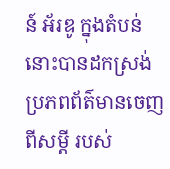ន៍ អ័រឌូ ក្នុងតំបន់នោះបានដកស្រង់ ប្រភពព័ត៌មានចេញពីសម្ដី របស់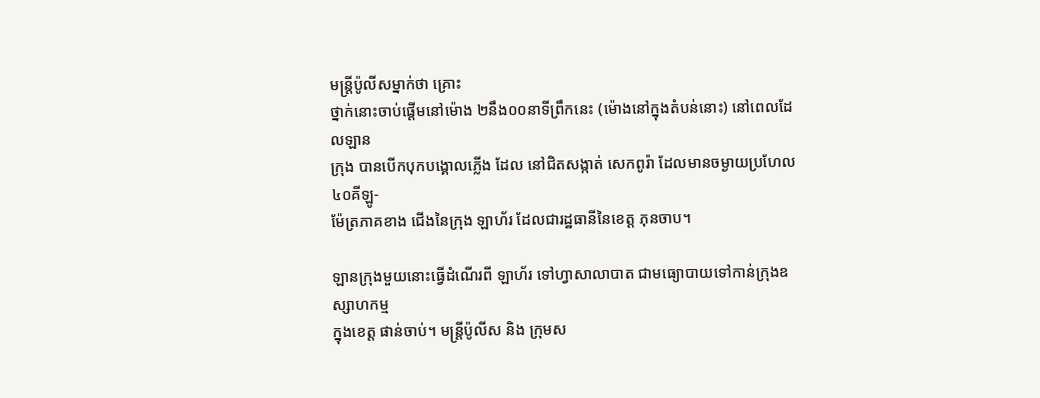មន្រ្តីប៉ូលីសម្នាក់ថា គ្រោះ
ថ្នាក់នោះចាប់ផ្ដើមនៅម៉ោង ២នឹង០០នាទីព្រឹកនេះ (ម៉ោងនៅក្នុងតំបន់នោះ) នៅពេលដែលឡាន
ក្រុង បានបើកបុកបង្គោលភ្លើង ដែល នៅជិតសង្កាត់ សេកពូរ៉ា ដែលមានចម្ងាយប្រហែល ៤០គីឡូ-
ម៉ែត្រភាគខាង ជើងនៃក្រុង ឡាហ័រ ដែលជារដ្ឋធានីនៃខេត្ត ភុនចាប។

ឡានក្រុងមួយនោះធ្វើដំណើរពី ឡាហ័រ ទៅហ្វាសាលាបាត ជាមធ្យោបាយទៅកាន់ក្រុងឧស្សាហកម្ម
ក្នុងខេត្ត ផាន់ចាប់។ មន្រ្តីប៉ូលីស និង ក្រុមស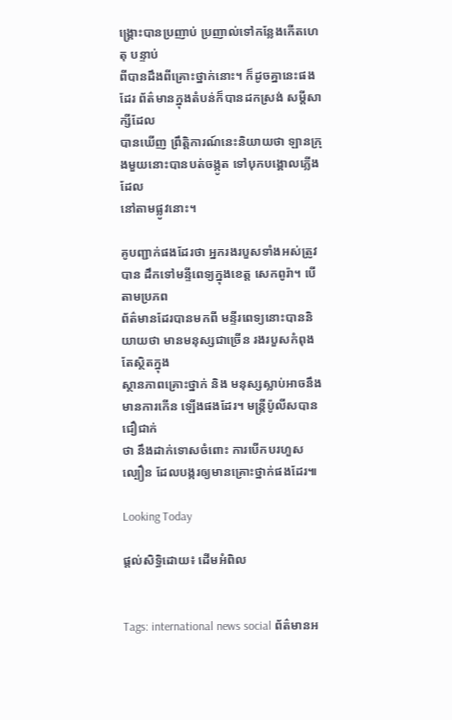ង្គ្រោះបានប្រញាប់ ប្រញាល់ទៅកន្លែងកើតហេតុ បន្ទាប់
ពីបានដឹងពីគ្រោះថ្នាក់នោះ។ ក៏ដូចគ្នានេះផងដែរ ព័ត៌មានក្នុងតំបន់ក៏បានដកស្រង់ សម្ដីសាក្សីដែល
បានឃើញ ព្រឹត្តិការណ៍នេះនិយាយថា ឡានក្រុងមួយនោះបានបត់ចង្កូត ទៅបុកបង្គោលភ្លើង ដែល
នៅតាមផ្លូវនោះ។

គូបញ្ជាក់ផងដែរថា អ្នករងរបួសទាំងអស់ត្រូវបាន ដឹកទៅមន្ទីពេទ្យក្នុងខេត្ត សេកពូរ៉ា។ បើតាមប្រភព
ព័ត៌មានដែរបានមកពី មន្ទីរពេទ្យនោះបាននិយាយថា មានមនុស្សជាច្រើន រងរបួសកំពុងតែស្ថិតក្នុង
ស្ថានភាពគ្រោះថ្នាក់ និង មនុស្សស្លាប់អាចនឹង មានការកើន ឡើងផងដែរ។ មន្រ្តីប៉ូលីសបានជឿជាក់
ថា នឹងដាក់ទោសចំពោះ ការបើកបរហួស ល្បឿន ដែលបង្ករឲ្យមានគ្រោះថ្នាក់ផងដែរ៕

Looking Today

ផ្តល់សិទ្ធិដោយ៖ ដើមអំពិល


Tags: international news social ព័ត៌មានអ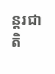ន្តរជាតិ